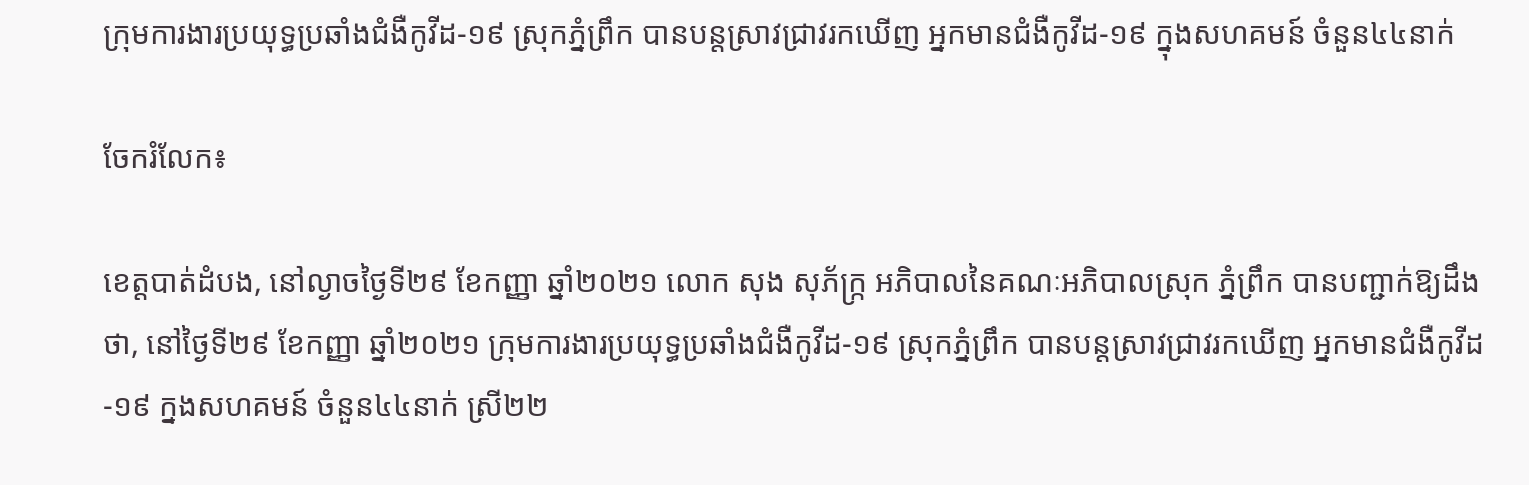ក្រុមការងារប្រយុទ្ធប្រឆាំងជំងឺកូវីដ-១៩ ស្រុកភ្នំព្រឹក បានបន្តស្រាវជ្រាវរកឃើញ អ្នកមានជំងឺកូវីដ-១៩ ក្នុងសហគមន៍ ចំនួន៤៤នាក់

ចែករំលែក៖

ខេត្តបាត់ដំបង, នៅល្ងាចថ្ងៃទី២៩ ខែកញ្ញា ឆ្នាំ២០២១ លោក សុង សុភ័ក្រ្ក អភិបាលនៃគណៈអភិបាលស្រុក ភ្នំព្រឹក បានបញ្ជាក់ឱ្យដឹងថា, នៅថ្ងៃទី២៩ ខែកញ្ញា ឆ្នាំ២០២១ ក្រុមការងារប្រយុទ្ធប្រឆាំងជំងឺកូវីដ-១៩ ស្រុកភ្នំព្រឹក បានបន្តស្រាវជ្រាវរកឃើញ អ្នកមានជំងឺកូវីដ-១៩ ក្នងសហគមន៍ ចំនួន៤៤នាក់ ស្រី២២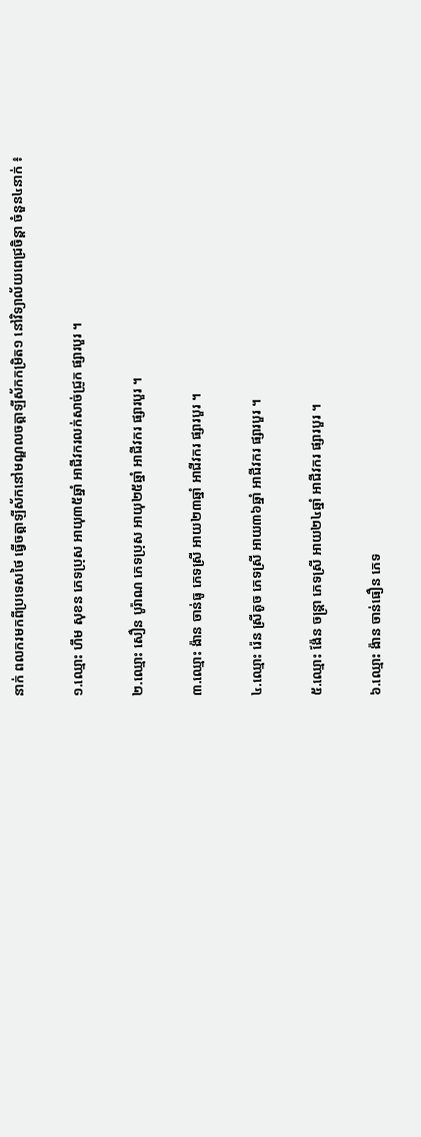នាក់ ពលករមកពីប្រទេសថៃ ធ្វើចត្តាឡីស័កនៅមណ្ឌលចត្តាឡីស័កកម្រិត១ នៅវិទ្យាល័យពេជ្រចិន្តា ចំនួន៤នាក់ ៖

១.ឈ្មោះ ហឹម សុខន ភេទប្រុស អាយុ៣៥ឆ្នាំ អាជីវករលក់សាច់ជ្រូក ផ្សារបួរ ។

២.ឈ្មោះ សឿន បូរ៉ាណ ភេទប្រុស អាយុ២៥ឆ្នាំ អាជីវករ ផ្សារបួរ ។

៣.ឈ្មោះ ង៉ាន ចាន់ធូ ភេទស្រី អាយ២៣ឆ្នាំ អាជីវករ ផ្សារបួរ ។

៤.ឈ្មោះ រ៉េន ស្រីតូច ភេទស្រី អាយ៣៦ឆ្នាំ អាជីវករ ផ្សារបួរ ។

៥.ឈ្មោះ ង៉ែន ចន្រ្តា ភេទស្រី អាយ២៤ឆ្នាំ អាជីវករ ផ្សារបួរ ។

៦.ឈ្មោះ ង៉ាន ចាន់ធឿន ភេទ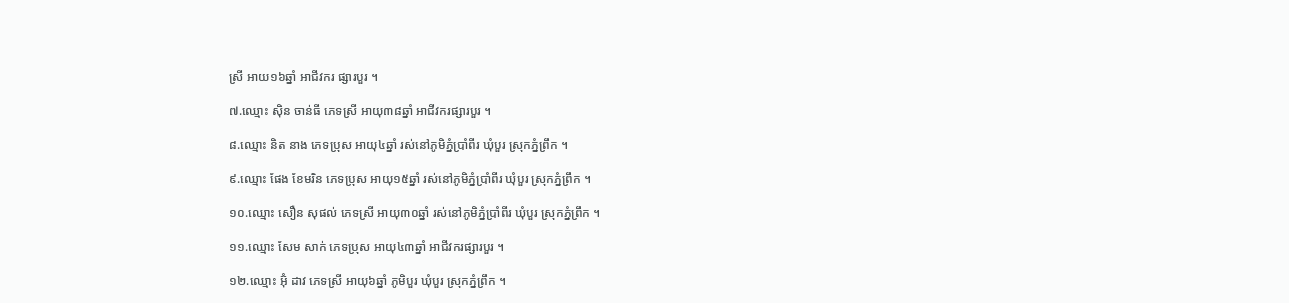ស្រី អាយ១៦ឆ្នាំ អាជីវករ ផ្សារបួរ ។

៧.ឈ្មោះ ស៊ិន ចាន់ធី ភេទស្រី អាយុ៣៨ឆ្នាំ អាជីវករផ្សារបួរ ។

៨.ឈ្មោះ និត នាង ភេទប្រុស អាយុ៤ឆ្នាំ រស់នៅភូមិភ្នំប្រាំពីរ ឃុំបួរ ស្រុកភ្នំព្រឹក ។

៩.ឈ្មោះ ផែង ខែមរិន ភេទប្រុស អាយុ១៥ឆ្នាំ រស់នៅភូមិភ្នំប្រាំពីរ ឃុំបួរ ស្រុកភ្នំព្រឹក ។

១០.ឈ្មោះ សឿន សុផល់ ភេទស្រី អាយុ៣០ឆ្នាំ រស់នៅភូមិភ្នំប្រាំពីរ ឃុំបួរ ស្រុកភ្នំព្រឹក ។

១១.ឈ្មោះ សែម សាក់ ភេទប្រុស អាយុ៤៣ឆ្នាំ អាជីវករផ្សារបួរ ។

១២.ឈ្មោះ អ៊ុំ ដាវ ភេទស្រី អាយុ៦ឆ្នាំ ភូមិបួរ ឃុំបួរ ស្រុកភ្នំព្រឹក ។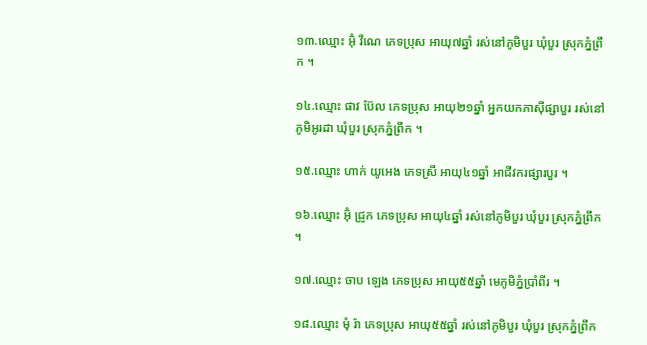១៣.ឈ្មោះ អ៊ុំ វីណេ ភេទប្រុស អាយុ៧ឆ្នាំ រស់នៅភូមិបួរ ឃុំបួរ ស្រុកភ្នំព្រឹក ។

១៤.ឈ្មោះ ផាវ ប៊ែល ភេទប្រុស អាយុ២១ឆ្នាំ អ្នកយកភាស៊ីផ្សាបួរ រស់នៅភូមិអូរដា ឃុំបួរ ស្រុកភ្នំព្រឹក ។

១៥.ឈ្មោះ ហាក់ យូអេង ភេទស្រី អាយុ៤១ឆ្នាំ អាជីវករផ្សារបួរ ។

១៦.ឈ្មោះ អ៊ុំ ជ្រូក ភេទប្រុស អាយុ៤ឆ្នាំ រស់នៅភូមិបួរ ឃុំបួរ ស្រុកភ្នំព្រឹក ។

១៧.ឈ្មោះ ចាប ឡេង ភេទប្រុស អាយុ៥៥ឆ្នាំ មេភូមិភ្នំប្រាំពីរ ។

១៨.ឈ្មោះ មុំ រ៉ា ភេទប្រុស អាយុ៥៥ឆ្នាំ រស់នៅភូមិបួរ ឃុំបួរ ស្រុកភ្នំព្រឹក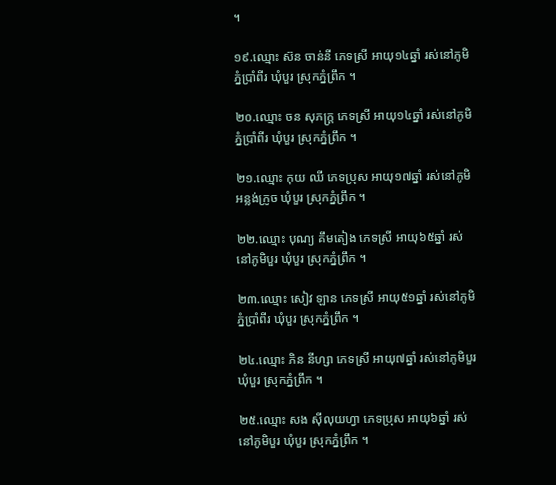។

១៩.ឈ្មោះ ស៊ន ចាន់នី ភេទស្រី អាយុ១៤ឆ្នាំ រស់នៅភូមិភ្នំប្រាំពីរ ឃុំបួរ ស្រុកភ្នំព្រឹក ។

២០.ឈ្មោះ ចន សុភក្រ្ត ភេទស្រី អាយុ១៤ឆ្នាំ រស់នៅភូមិភ្នំប្រាំពីរ ឃុំបួរ ស្រុកភ្នំព្រឹក ។

២១.ឈ្មោះ កុយ ឈី ភេទប្រុស អាយុ១៧ឆ្នាំ រស់នៅភូមិអន្លង់ក្រូច ឃុំបួរ ស្រុកភ្នំព្រឹក ។

២២.ឈ្មោះ បុណ្យ គឹមតៀង ភេទស្រី អាយុ៦៥ឆ្នាំ រស់នៅភូមិបួរ ឃុំបួរ ស្រុកភ្នំព្រឹក ។

២៣.ឈ្មោះ សៀវ ឡាន ភេទស្រី អាយុ៥១ឆ្នាំ រស់នៅភូមិភ្នំប្រាំពីរ ឃុំបួរ ស្រុកភ្នំព្រឹក ។

២៤.ឈ្មោះ ភិន នីហ្សា ភេទស្រី អាយុ៧ឆ្នាំ រស់នៅភូមិបួរ ឃុំបួរ ស្រុកភ្នំព្រឹក ។

២៥.ឈ្មោះ សង ស៊ីលុយហ្វា ភេទប្រុស អាយុ៦ឆ្នាំ រស់នៅភូមិបួរ ឃុំបួរ ស្រុកភ្នំព្រឹក ។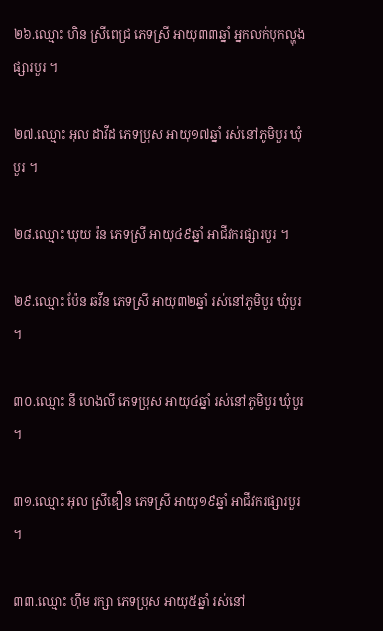២៦.ឈ្មោះ ហិន ស្រីពេជ្រ ភេទស្រី អាយុ៣៣ឆ្នាំ អ្នកលក់បុកល្ហុង ផ្សារបួរ ។

២៧.ឈ្មោះ អុល ដាវីដ ភេទប្រុស អាយុ១៧ឆ្នាំ រស់នៅភូមិបួរ ឃុំបួរ ។

២៨.ឈ្មោះ ឃុយ រ៉ន ភេទស្រី អាយុ៤៩ឆ្នាំ អាជីវករផ្សារបួរ ។

២៩.ឈ្មោះ ប៉ែន ឆវីន ភេទស្រី អាយុ៣២ឆ្នាំ រស់នៅភូមិបួរ ឃុំបួរ ។

៣០.ឈ្មោះ នី ហេងលី ភេទប្រុស អាយុ៤ឆ្នាំ រស់នៅភូមិបួរ ឃុំបួរ ។

៣១.ឈ្មោះ អុល ស្រីឌឿន ភេទស្រី អាយុ១៩ឆ្នាំ អាជីវករផ្សារបួរ ។

៣៣.ឈ្មោះ ហ៊ឹម រក្សា ភេទប្រុស អាយុ៥ឆ្នាំ រស់នៅ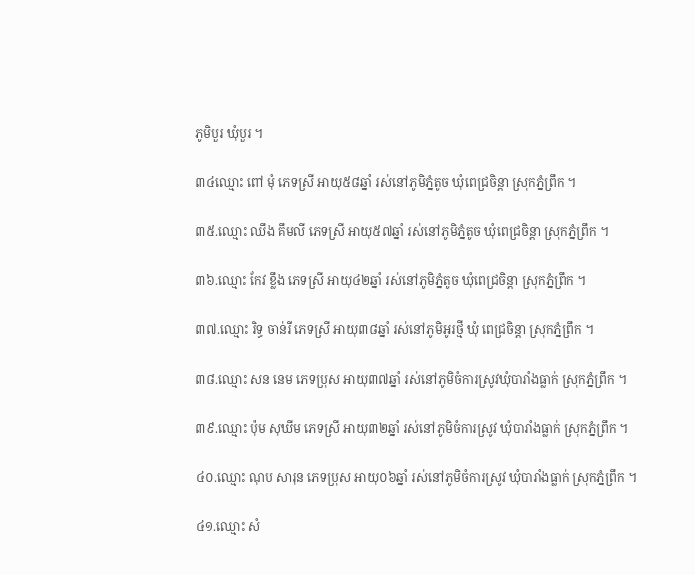ភូមិបួរ ឃុំបួរ ។

៣៤ឈ្មោះ ពៅ មុំ ភេទស្រី អាយុ៥៨ឆ្នាំ រស់នៅភូមិភ្នំតូច ឃុំពេជ្រចិន្តា ស្រុកភ្នំព្រឹក ។

៣៥.ឈ្មោះ ឈឹង គឹមលី ភេទស្រី អាយុ៥៧ឆ្នាំ រស់នៅភូមិភ្នំតូច ឃុំពេជ្រចិន្តា ស្រុកភ្នំព្រឹក ។

៣៦.ឈ្មោះ កែវ ខ្លឹង ភេទស្រី អាយុ៤២ឆ្នាំ រស់នៅភូមិភ្នំតូច ឃុំពេជ្រចិន្តា ស្រុកភ្នំព្រឹក ។

៣៧.ឈ្មោះ រិទ្ធ ចាន់រី ភេទស្រី អាយុ៣៨ឆ្នាំ រស់នៅភូមិអូរថ្មី ឃុំ ពេជ្រចិន្តា ស្រុកភ្នំព្រឹក ។

៣៨.ឈ្មោះ សន នេម ភេទប្រុស អាយុ៣៧ឆ្នាំ រស់នៅភូមិចំការស្រូវឃុំបារាំងធ្លាក់ ស្រុកភ្នំព្រឹក ។

៣៩.ឈ្មោះ ប៉ុម សុឃីម ភេទស្រី អាយុ៣២ឆ្នាំ រស់នៅភូមិចំការស្រូវ ឃុំបារាំងធ្លាក់ ស្រុកភ្នំព្រឹក ។

៤០.ឈ្មោះ ណុប សារុន ភេទប្រុស អាយុ០៦ឆ្នាំ រស់នៅភូមិចំការស្រូវ ឃុំបារាំងធ្លាក់ ស្រុកភ្នំព្រឹក ។

៤១.ឈ្មោះ សំ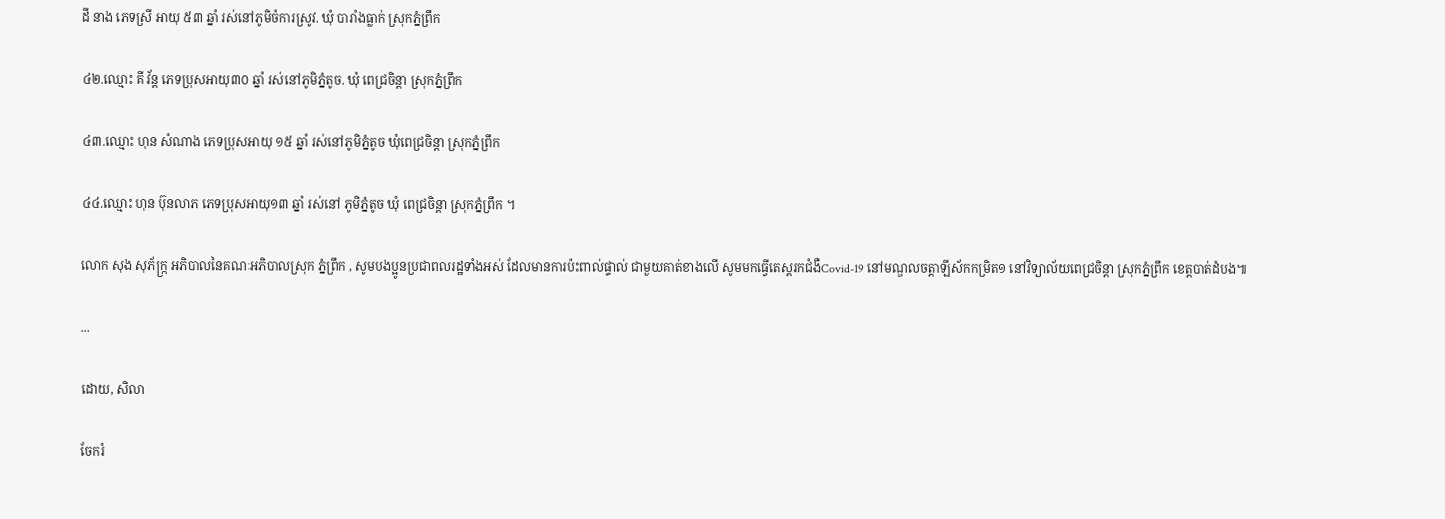ដី នាង ភេទស្រី អាយុ ៥៣ ឆ្នាំ រស់នៅភូមិចំការស្រូវ. ឃុំ បារាំងធ្លាក់ ស្រុកភ្នំព្រឹក

៤២.ឈ្មោះ គី វ័ន្ត ភេទប្រុសអាយុ៣០ ឆ្នាំ រស់នៅភូមិភ្នំតូច. ឃុំ ពេជ្រចិន្តា ស្រុកភ្នំព្រឹក

៤៣.ឈ្មោះ ហុន សំណាង ភេទប្រុសអាយុ ១៥ ឆ្នាំ រស់នៅភូមិភ្នំតូច ឃុំពេជ្រចិន្តា ស្រុកភ្នំព្រឹក

៤៤.ឈ្មោះ ហុន ប៊ុនលាភ ភេទប្រុសអាយុ១៣ ឆ្នាំ រស់នៅ ភូមិភ្នំតូច ឃុំ ពេជ្រចិន្តា ស្រុកភ្នំព្រឹក ។

លោក សុង សុភ័ក្រ្ក អភិបាលនៃគណៈអភិបាលស្រុក ភ្នំព្រឹក , សូមបងប្អូនប្រជាពលរដ្ឋទាំងអស់ ដែលមានការប៉ះពាល់ផ្ទាល់ ជាមួយគាត់ខាងលើ សូមមកធ្វើតេស្តរកជំងឺCovid-19 នៅមណ្ឌលចត្តាឡីស័កកម្រិត១ នៅវិទ្យាល័យពេជ្រចិន្តា ស្រុកភ្នំព្រឹក ខេត្តបាត់ដំបង៕

...

ដោយ, សិលា

ចែករំ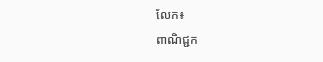លែក៖
ពាណិជ្ជក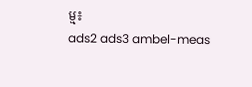ម្ម៖
ads2 ads3 ambel-meas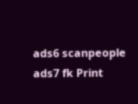ads6 scanpeople ads7 fk Print